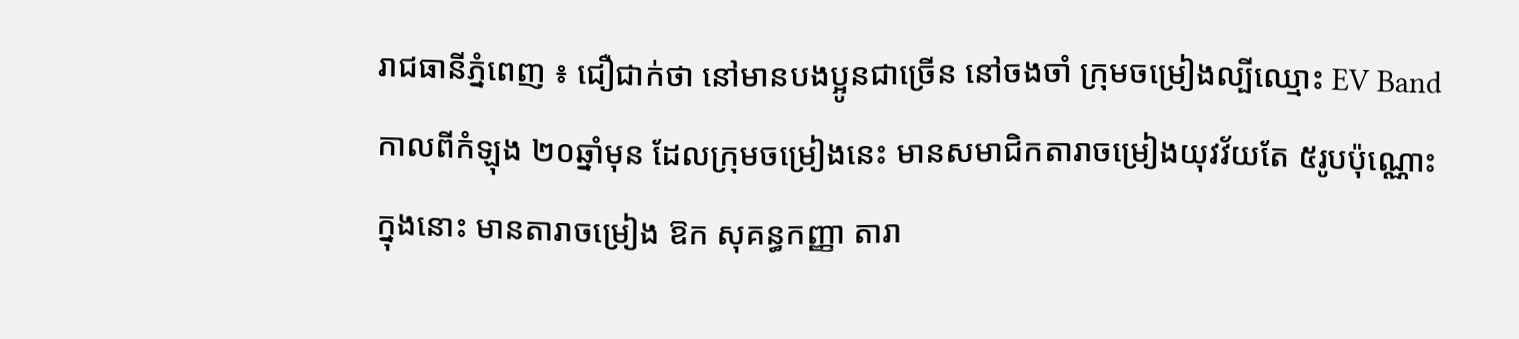រាជធានីភ្នំពេញ ៖ ជឿជាក់ថា នៅមានបងប្អូនជាច្រើន នៅចងចាំ ក្រុមចម្រៀងល្បីឈ្មោះ EV Band កាលពីកំឡុង ២០ឆ្នាំមុន ដែលក្រុមចម្រៀងនេះ មានសមាជិកតារាចម្រៀងយុវវ័យតែ ៥រូបប៉ុណ្ណោះ ក្នុងនោះ មានតារាចម្រៀង ឱក សុគន្ធកញ្ញា តារា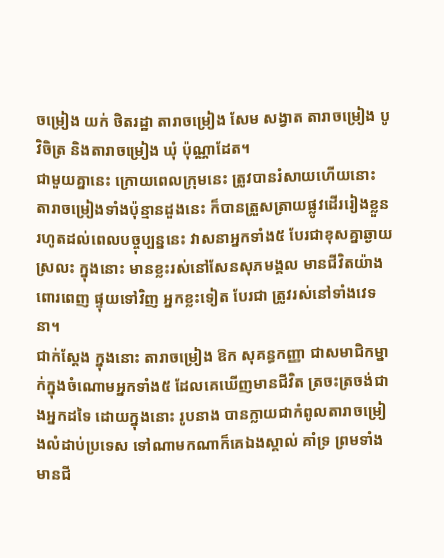ចម្រៀង យក់ ថិតរដ្ឋា តារាចម្រៀង សែម សង្វាត តារាចម្រៀង បូ វិចិត្រ និងតារាចម្រៀង ឃុំ ប៉ុណ្ណាដែត។
ជាមួយគ្នានេះ ក្រោយពេលក្រុមនេះ ត្រូវបានរំសាយហើយនោះ តារាចម្រៀងទាំងប៉ុន្មានដួងនេះ ក៏បានត្រួសត្រាយផ្លូវដើររៀងខ្លួន រហូតដល់ពេលបច្ចុប្បន្ននេះ វាសនាអ្នកទាំង៥ បែរជាខុសគ្នាឆ្ងាយស្រលះ ក្នុងនោះ មានខ្លះរស់នៅសែនសុភមង្គល មានជីវិតយ៉ាងពោរពេញ ផ្ទុយទៅវិញ អ្នកខ្លះទៀត បែរជា ត្រូវរស់នៅទាំងវេទនា។
ជាក់ស្តែង ក្នុងនោះ តារាចម្រៀង ឱក សុគន្ធកញ្ញា ជាសមាជិកម្នាក់ក្នុងចំណោមអ្នកទាំង៥ ដែលគេឃើញមានជីវិត ត្រចះត្រចង់ជាងអ្នកដទៃ ដោយក្នុងនោះ រូបនាង បានក្លាយជាកំពូលតារាចម្រៀងលំដាប់ប្រទេស ទៅណាមកណាក៏គេឯងស្គាល់ គាំទ្រ ព្រមទាំងមានជី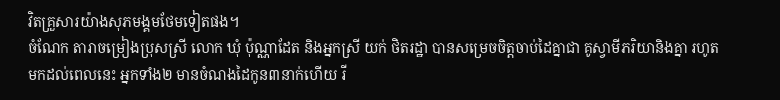វិតគ្រួសារយ៉ាងសុភមង្គមថែមទៀតផង។
ចំណែក តារាចម្រៀងប្រុសស្រី លោក ឃុំ ប៉ុណ្ណាដែត និងអ្នកស្រី យក់ ថិតរដ្ឋា បានសម្រេចចិត្តចាប់ដៃគ្នាជា គូស្វាមីភរិយានិងគ្នា រហូតមកដល់ពេលនេះ អ្នកទាំង២ មានចំណងដៃកូន៣នាក់ហើយ រី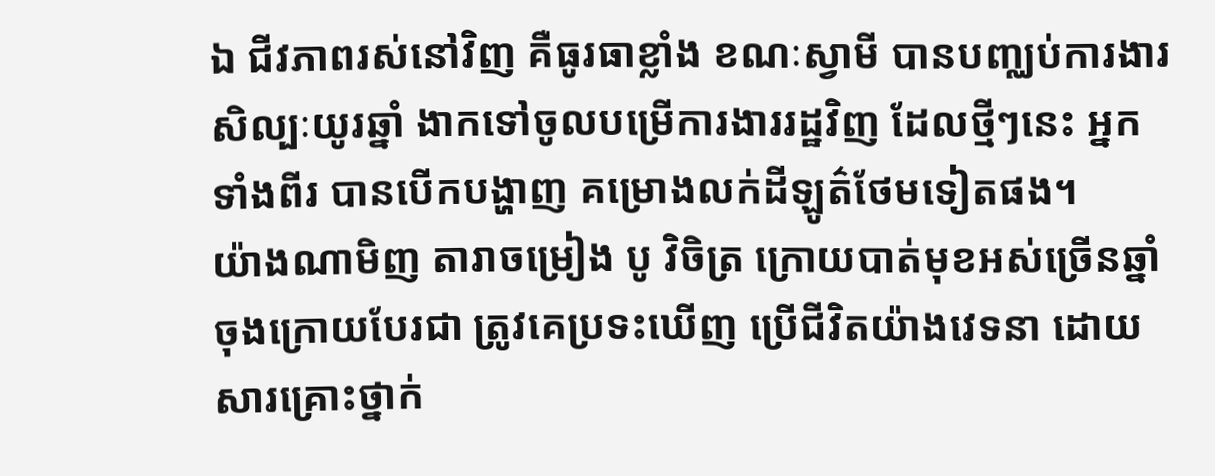ឯ ជីវភាពរស់នៅវិញ គឺធូរធាខ្លាំង ខណៈស្វាមី បានបញ្ឈប់ការងារសិល្បៈយូរឆ្នាំ ងាកទៅចូលបម្រើការងាររដ្ឋវិញ ដែលថ្មីៗនេះ អ្នកទាំងពីរ បានបើកបង្ហាញ គម្រោងលក់ដីឡូត៌ថែមទៀតផង។
យ៉ាងណាមិញ តារាចម្រៀង បូ វិចិត្រ ក្រោយបាត់មុខអស់ច្រើនឆ្នាំ ចុងក្រោយបែរជា ត្រូវគេប្រទះឃើញ ប្រើជីវិតយ៉ាងវេទនា ដោយសារគ្រោះថ្នាក់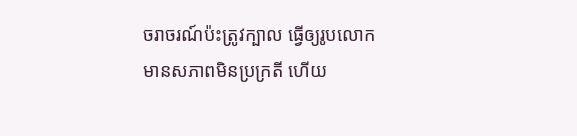ចរាចរណ៍ប៉ះត្រូវក្បាល ធ្វើឲ្យរូបលោក មានសភាពមិនប្រក្រតី ហើយ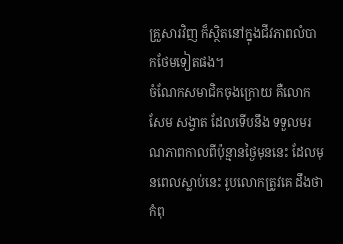គ្រួសារវិញ ក៏ស្ថិតនៅក្នុងជីវភាពលំបាកថែមទៀតផង។
ចំណែកសមាជិកចុងក្រោយ គឺលោក សែម សង្វាត ដែលទើបនឹង ទទួលមរណភាពកាលពីប៉ុន្មានថ្ងៃមុននេះ ដែលមុនពេលស្លាប់នេះ រូបលោកត្រូវគេ ដឹងថា កំពុ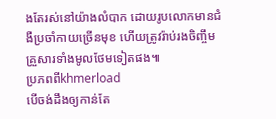ងតែរស់នៅយ៉ាងលំបាក ដោយរូបលោកមានជំងឺប្រចាំកាយច្រើនមុខ ហើយត្រូវរ៉ាប់រងចិញ្ចឹមគ្រួសារទាំងមូលថែមទៀតផង៕
ប្រភពពីkhmerload
បើចង់ដឹងឲ្យកាន់តែ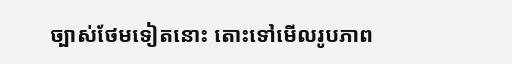ច្បាស់ថែមទៀតនោះ តោះទៅមើលរូបភាព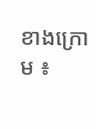ខាងក្រោម ៖